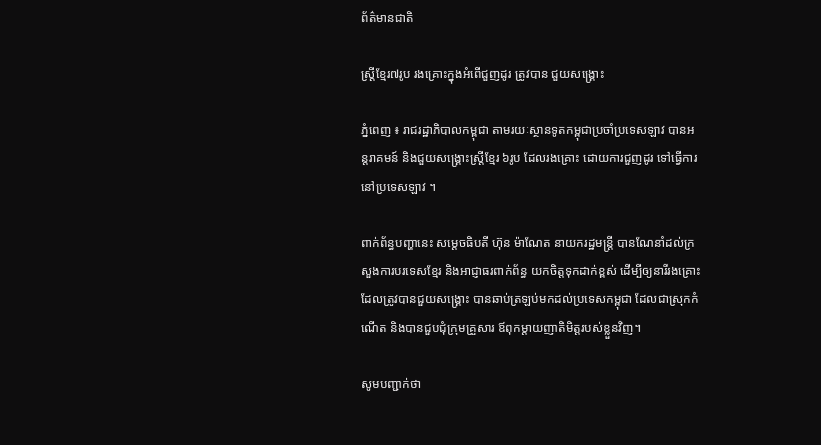ព័ត៌មានជាតិ

ស្ត្រីខ្មែរ៧រូប រងគ្រោះក្នុងអំពើជួញដូរ ត្រូវបាន ជួយសង្គ្រោះ

ភ្នំពេញ ៖ រាជរដ្ឋាភិបាលកម្ពុជា តាមរយៈស្ថានទូតកម្ពុជាប្រចាំប្រទេសឡាវ បានអន្តរាគមន៍ និងជួយសង្គ្រោះស្ត្រីខ្មែរ ៦រូប ដែលរងគ្រោះ ដោយការជួញដូរ ទៅធ្វើការនៅប្រទេសឡាវ ។

ពាក់ព័ន្ធបញ្ហានេះ សម្តេចធិបតី ហ៊ុន ម៉ាណែត នាយករដ្ឋមន្ត្រី បានណែនាំដល់ក្រសួងការបរទេសខ្មែរ និងអាជ្ញាធរពាក់ព័ន្ធ យកចិត្តទុកដាក់ខ្ពស់ ដើម្បីឲ្យនារីរងគ្រោះ ដែលត្រូវបានជួយសង្គ្រោះ បានឆាប់ត្រឡប់មកដល់ប្រទេសកម្ពុជា ដែលជាស្រុកកំណើត និងបានជួបជុំក្រុមគ្រួសារ ឪពុកម្តាយញាតិមិត្តរបស់ខ្លួនវិញ។

សូមបញ្ជាក់ថា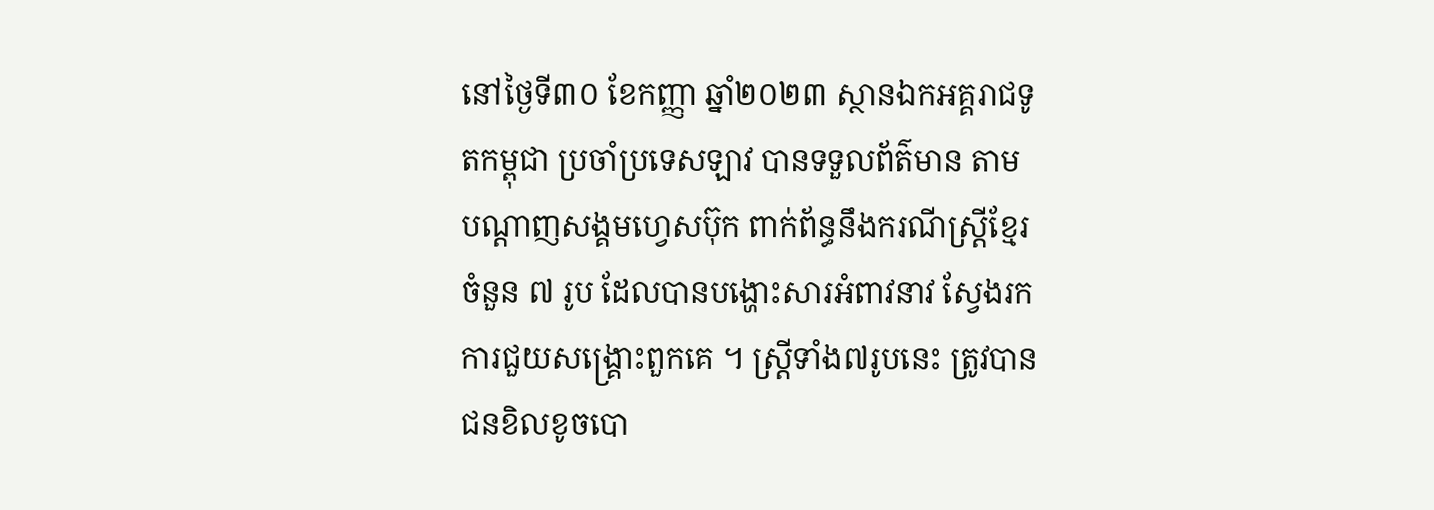នៅថ្ងៃទី៣០ ខែកញ្ញា ឆ្នាំ២០២៣ ស្ថានឯកអគ្គរាជទូតកម្ពុជា ប្រចាំប្រទេសឡាវ បានទទួលព័ត៌មាន តាមបណ្តាញសង្គមហ្វេសប៊ុក ពាក់ព័ន្ធនឹងករណីស្ត្រីខ្មែរចំនួន ៧ រូប ដែលបានបង្ហោះសារអំពាវនាវ ស្វែងរកការជួយសង្គ្រោះពួកគេ ។ ស្ត្រីទាំង៧រូបនេះ ត្រូវបានជនខិលខូចបោ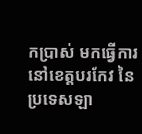កប្រាស់ មកធ្វើការនៅខេត្តបរកែវ នៃប្រទេសឡា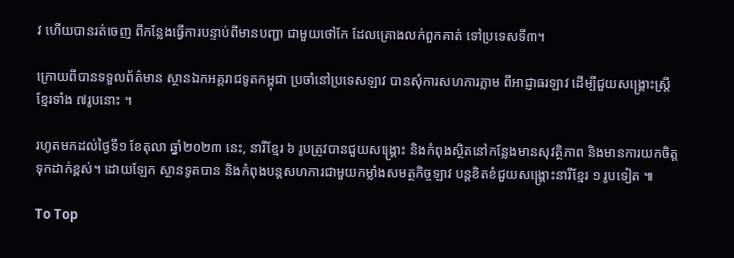វ ហើយបានរត់ចេញ ពីកន្លែងធ្វើការបន្ទាប់ពីមានបញ្ហា ជាមួយថៅកែ ដែលគ្រោងលក់ពួកគាត់ ទៅប្រទេសទី៣។

ក្រោយពីបានទទួលព័ត៌មាន ស្ថានឯកអគ្គរាជទូតកម្ពុជា ប្រចាំនៅប្រទេសឡាវ បានសុំការសហការភ្លាម ពីអាជ្ញាធរឡាវ ដើម្បីជួយសង្គ្រោះស្ត្រីខ្មែរទាំង ៧រូបនោះ ។

រហូតមកដល់ថ្ងៃទី១ ខែតុលា ឆ្នាំ២០២៣ នេះ, នារីខ្មែរ ៦ រូបត្រូវបានជួយសង្គ្រោះ និងកំពុងស្ថិតនៅកន្លែងមានសុវត្ថិភាព និងមានការយកចិត្តទុកដាក់ខ្ពស់។ ដោយឡែក ស្ថានទូតបាន និងកំពុងបន្តសហការជាមួយកម្លាំងសមត្ថកិច្ចឡាវ បន្តខិតខំជួយសង្គ្រោះនារីខ្មែរ ១ រូបទៀត ៕

To Top